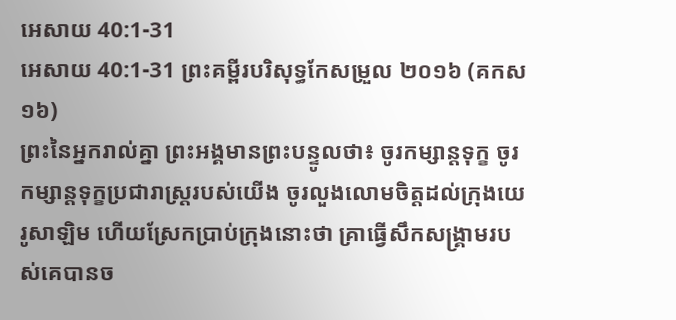អេសាយ 40:1-31
អេសាយ 40:1-31 ព្រះគម្ពីរបរិសុទ្ធកែសម្រួល ២០១៦ (គកស១៦)
ព្រះនៃអ្នករាល់គ្នា ព្រះអង្គមានព្រះបន្ទូលថា៖ ចូរកម្សាន្តទុក្ខ ចូរកម្សាន្តទុក្ខប្រជារាស្ត្ររបស់យើង ចូរលួងលោមចិត្តដល់ក្រុងយេរូសាឡិម ហើយស្រែកប្រាប់ក្រុងនោះថា គ្រាធ្វើសឹកសង្គ្រាមរបស់គេបានច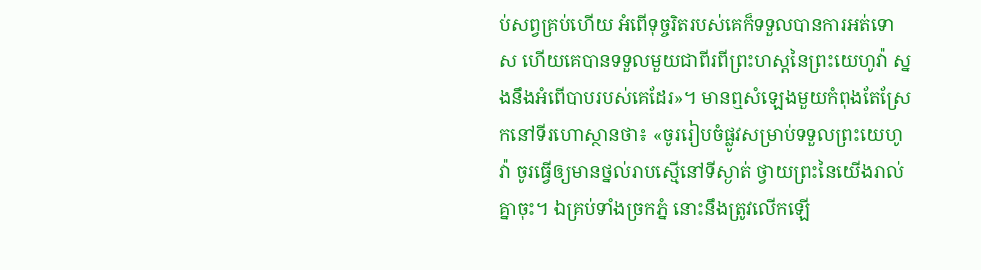ប់សព្វគ្រប់ហើយ អំពើទុច្ចរិតរបស់គេក៏ទទួលបានការអត់ទោស ហើយគេបានទទួលមួយជាពីរពីព្រះហស្តនៃព្រះយេហូវ៉ា ស្នងនឹងអំពើបាបរបស់គេដែរ»។ មានឮសំឡេងមួយកំពុងតែស្រែកនៅទីរហោស្ថានថា៖ «ចូររៀបចំផ្លូវសម្រាប់ទទួលព្រះយេហូវ៉ា ចូរធ្វើឲ្យមានថ្នល់រាបស្មើនៅទីស្ងាត់ ថ្វាយព្រះនៃយើងរាល់គ្នាចុះ។ ឯគ្រប់ទាំងច្រកភ្នំ នោះនឹងត្រូវលើកឡើ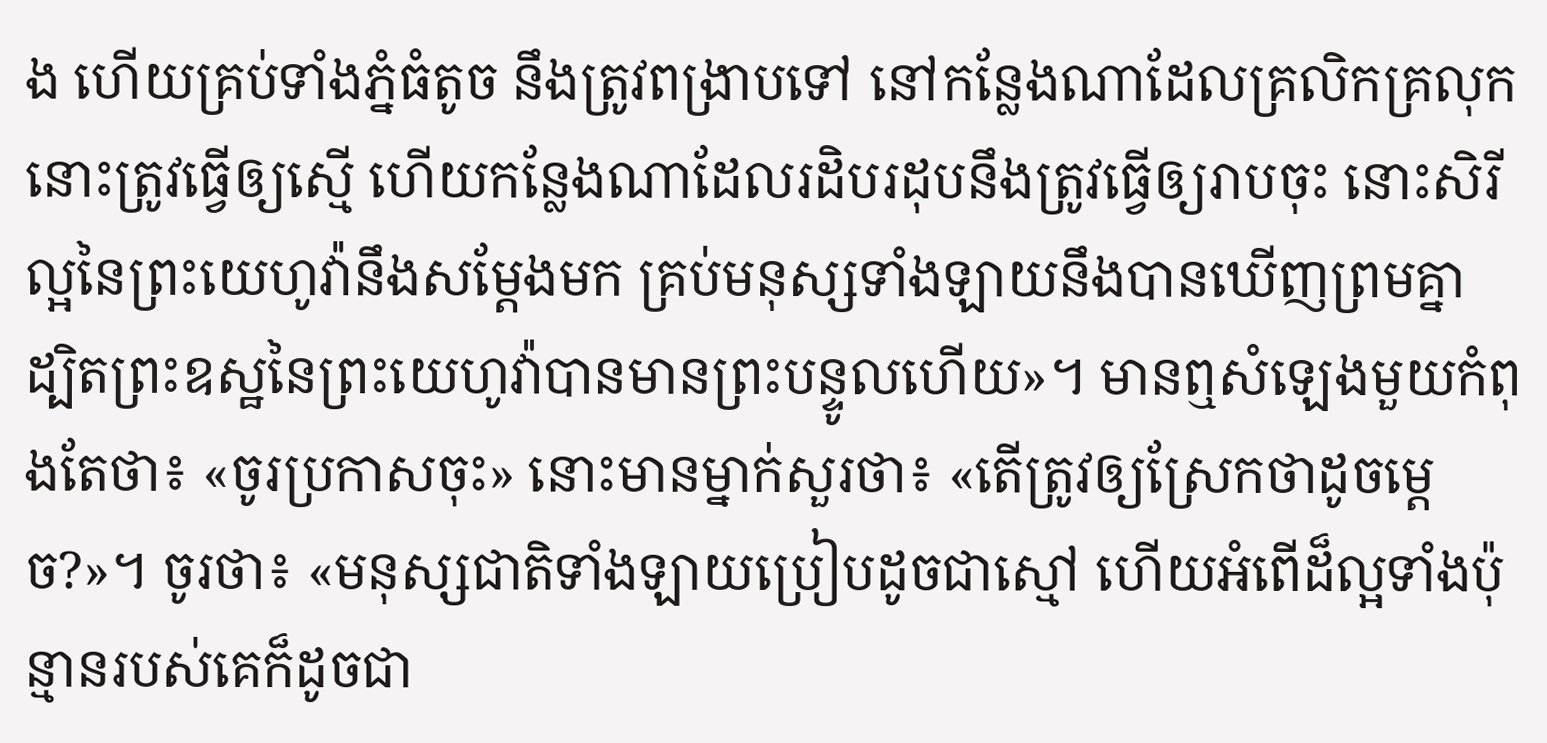ង ហើយគ្រប់ទាំងភ្នំធំតូច នឹងត្រូវពង្រាបទៅ នៅកន្លែងណាដែលគ្រលិកគ្រលុក នោះត្រូវធ្វើឲ្យស្មើ ហើយកន្លែងណាដែលរដិបរដុបនឹងត្រូវធ្វើឲ្យរាបចុះ នោះសិរីល្អនៃព្រះយេហូវ៉ានឹងសម្ដែងមក គ្រប់មនុស្សទាំងឡាយនឹងបានឃើញព្រមគ្នា ដ្បិតព្រះឧស្ឋនៃព្រះយេហូវ៉ាបានមានព្រះបន្ទូលហើយ»។ មានឮសំឡេងមួយកំពុងតែថា៖ «ចូរប្រកាសចុះ» នោះមានម្នាក់សួរថា៖ «តើត្រូវឲ្យស្រែកថាដូចម្តេច?»។ ចូរថា៖ «មនុស្សជាតិទាំងឡាយប្រៀបដូចជាស្មៅ ហើយអំពើដ៏ល្អទាំងប៉ុន្មានរបស់គេក៏ដូចជា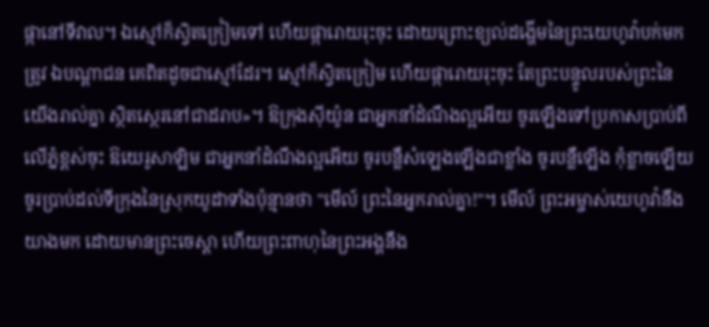ផ្កានៅទីវាល។ ឯស្មៅក៏ស្វិតក្រៀមទៅ ហើយផ្ការោយរុះចុះ ដោយព្រោះខ្យល់ដង្ហើមនៃព្រះយេហូវ៉ាបក់មកត្រូវ ឯបណ្ដាជន គេពិតដូចជាស្មៅដែរ។ ស្មៅក៏ស្វិតក្រៀម ហើយផ្ការោយរុះចុះ តែព្រះបន្ទូលរបស់ព្រះនៃយើងរាល់គ្នា ស្ថិតស្ថេរនៅជាដរាប»។ ឱក្រុងស៊ីយ៉ូន ជាអ្នកនាំដំណឹងល្អអើយ ចូរឡើងទៅប្រកាសប្រាប់ពីលើភ្នំខ្ពស់ចុះ ឱយេរូសាឡិម ជាអ្នកនាំដំណឹងល្អអើយ ចូរបន្លឺសំឡេងឡើងជាខ្លាំង ចូរបន្លឺឡើង កុំខ្លាចឡើយ ចូរប្រាប់ដល់ទីក្រុងនៃស្រុកយូដាទាំងប៉ុន្មានថា "មើល៍ ព្រះនៃអ្នករាល់គ្នា!"។ មើល៍ ព្រះអម្ចាស់យេហូវ៉ានឹងយាងមក ដោយមានព្រះចេស្តា ហើយព្រះពាហុនៃព្រះអង្គនឹង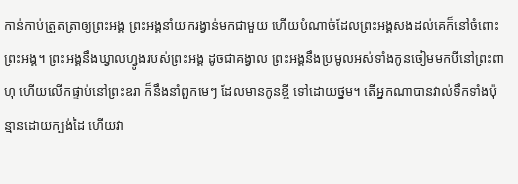កាន់កាប់ត្រួតត្រាឲ្យព្រះអង្គ ព្រះអង្គនាំយករង្វាន់មកជាមួយ ហើយបំណាច់ដែលព្រះអង្គសងដល់គេក៏នៅចំពោះព្រះអង្គ។ ព្រះអង្គនឹងឃ្វាលហ្វូងរបស់ព្រះអង្គ ដូចជាគង្វាល ព្រះអង្គនឹងប្រមូលអស់ទាំងកូនចៀមមកបីនៅព្រះពាហុ ហើយលើកផ្ទាប់នៅព្រះឧរា ក៏នឹងនាំពួកមេៗ ដែលមានកូនខ្ចី ទៅដោយថ្នម។ តើអ្នកណាបានវាល់ទឹកទាំងប៉ុន្មានដោយក្បង់ដៃ ហើយវា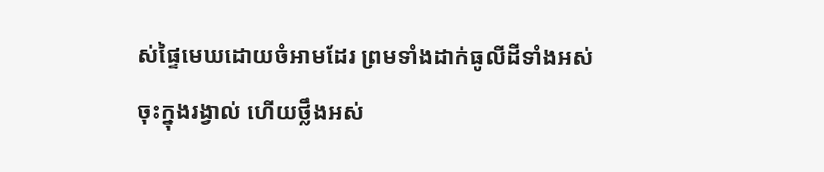ស់ផ្ទៃមេឃដោយចំអាមដែរ ព្រមទាំងដាក់ធូលីដីទាំងអស់ចុះក្នុងរង្វាល់ ហើយថ្លឹងអស់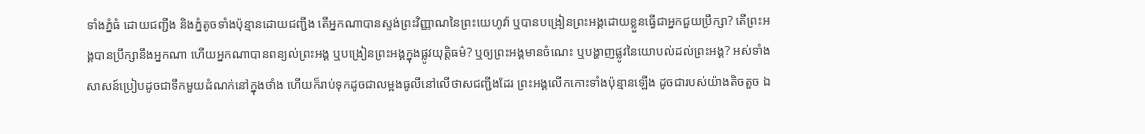ទាំងភ្នំធំ ដោយជញ្ជីង និងភ្នំតូចទាំងប៉ុន្មានដោយជញ្ជីង តើអ្នកណាបានស្ទង់ព្រះវិញ្ញាណនៃព្រះយេហូវ៉ា ឬបានបង្រៀនព្រះអង្គដោយខ្លួនធ្វើជាអ្នកជួយប្រឹក្សា? តើព្រះអង្គបានប្រឹក្សានឹងអ្នកណា ហើយអ្នកណាបានពន្យល់ព្រះអង្គ ឬបង្រៀនព្រះអង្គក្នុងផ្លូវយុត្តិធម៌? ឬឲ្យព្រះអង្គមានចំណេះ ឬបង្ហាញផ្លូវនៃយោបល់ដល់ព្រះអង្គ? អស់ទាំងសាសន៍ប្រៀបដូចជាទឹកមួយដំណក់នៅក្នុងថាំង ហើយក៏រាប់ទុកដូចជាលម្អងធូលីនៅលើថាសជញ្ជីងដែរ ព្រះអង្គលើកកោះទាំងប៉ុន្មានឡើង ដូចជារបស់យ៉ាងតិចតួច ឯ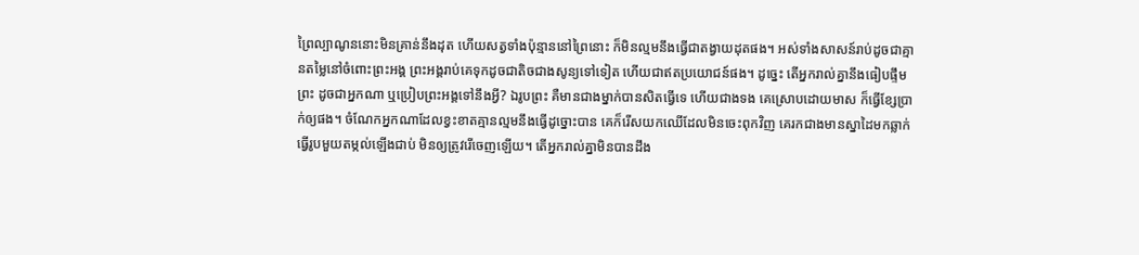ព្រៃល្បាណូននោះមិនគ្រាន់នឹងដុត ហើយសត្វទាំងប៉ុន្មាននៅព្រៃនោះ ក៏មិនល្មមនឹងធ្វើជាតង្វាយដុតផង។ អស់ទាំងសាសន៍រាប់ដូចជាគ្មានតម្លៃនៅចំពោះព្រះអង្គ ព្រះអង្គរាប់គេទុកដូចជាតិចជាងសូន្យទៅទៀត ហើយជាឥតប្រយោជន៍ផង។ ដូច្នេះ តើអ្នករាល់គ្នានឹងធៀបផ្ទឹមព្រះ ដូចជាអ្នកណា ឬប្រៀបព្រះអង្គទៅនឹងអ្វី? ឯរូបព្រះ គឺមានជាងម្នាក់បានសិតធ្វើទេ ហើយជាងទង គេស្រោបដោយមាស ក៏ធ្វើខ្សែប្រាក់ឲ្យផង។ ចំណែកអ្នកណាដែលខ្វះខាតគ្មានល្មមនឹងធ្វើដូច្នោះបាន គេក៏រើសយកឈើដែលមិនចេះពុកវិញ គេរកជាងមានស្នាដៃមកឆ្លាក់ធ្វើរូបមួយតម្កល់ឡើងជាប់ មិនឲ្យត្រូវរើចេញឡើយ។ តើអ្នករាល់គ្នាមិនបានដឹង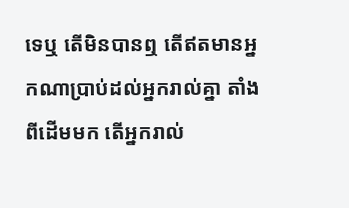ទេឬ តើមិនបានឮ តើឥតមានអ្នកណាប្រាប់ដល់អ្នករាល់គ្នា តាំងពីដើមមក តើអ្នករាល់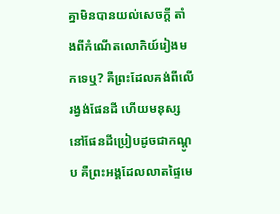គ្នាមិនបានយល់សេចក្ដី តាំងពីកំណើតលោកិយ៍រៀងមកទេឬ? គឺព្រះដែលគង់ពីលើរង្វង់ផែនដី ហើយមនុស្សនៅផែនដីប្រៀបដូចជាកណ្តូប គឺព្រះអង្គដែលលាតផ្ទៃមេ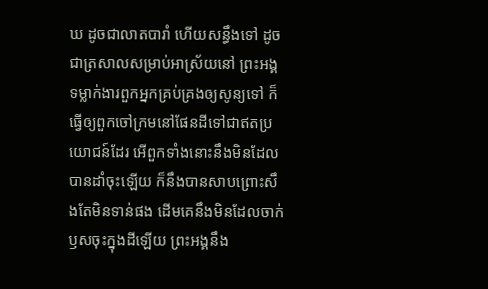ឃ ដូចជាលាតបារាំ ហើយសន្ធឹងទៅ ដូចជាត្រសាលសម្រាប់អាស្រ័យនៅ ព្រះអង្គទម្លាក់ងារពួកអ្នកគ្រប់គ្រងឲ្យសូន្យទៅ ក៏ធ្វើឲ្យពួកចៅក្រមនៅផែនដីទៅជាឥតប្រយោជន៍ដែរ អើពួកទាំងនោះនឹងមិនដែលបានដាំចុះឡើយ ក៏នឹងបានសាបព្រោះសឹងតែមិនទាន់ផង ដើមគេនឹងមិនដែលចាក់ឫសចុះក្នុងដីឡើយ ព្រះអង្គនឹង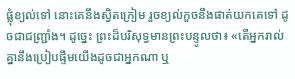ផ្លុំខ្យល់ទៅ នោះគេនឹងស្វិតក្រៀម រួចខ្យល់កួចនឹងផាត់យកគេទៅ ដូចជាជញ្ជ្រាំង។ ដូច្នេះ ព្រះដ៏បរិសុទ្ធមានព្រះបន្ទូលថា៖ «តើអ្នករាល់គ្នានឹងប្រៀបផ្ទឹមយើងដូចជាអ្នកណា ឬ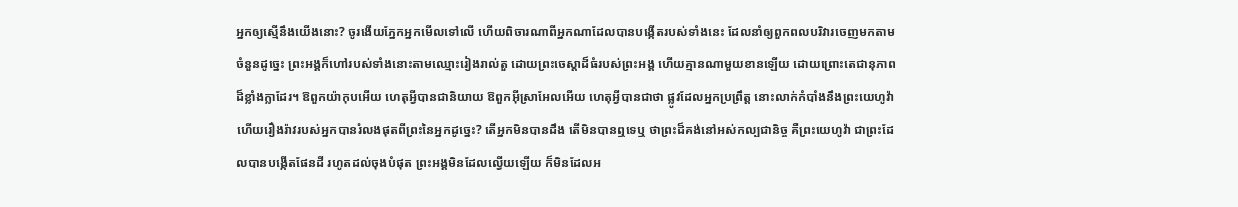អ្នកឲ្យស្មើនឹងយើងនោះ? ចូរងើយភ្នែកអ្នកមើលទៅលើ ហើយពិចារណាពីអ្នកណាដែលបានបង្កើតរបស់ទាំងនេះ ដែលនាំឲ្យពួកពលបរិវារចេញមកតាមចំនួនដូច្នេះ ព្រះអង្គក៏ហៅរបស់ទាំងនោះតាមឈ្មោះរៀងរាល់តួ ដោយព្រះចេស្តាដ៏ធំរបស់ព្រះអង្គ ហើយគ្មានណាមួយខានឡើយ ដោយព្រោះតេជានុភាពដ៏ខ្លាំងក្លាដែរ។ ឱពួកយ៉ាកុបអើយ ហេតុអ្វីបានជានិយាយ ឱពួកអ៊ីស្រាអែលអើយ ហេតុអ្វីបានជាថា ផ្លូវដែលអ្នកប្រព្រឹត្ត នោះលាក់កំបាំងនឹងព្រះយេហូវ៉ា ហើយរឿងរ៉ាវរបស់អ្នកបានរំលងផុតពីព្រះនៃអ្នកដូច្នេះ? តើអ្នកមិនបានដឹង តើមិនបានឮទេឬ ថាព្រះដ៏គង់នៅអស់កល្បជានិច្ច គឺព្រះយេហូវ៉ា ជាព្រះដែលបានបង្កើតផែនដី រហូតដល់ចុងបំផុត ព្រះអង្គមិនដែលល្វើយឡើយ ក៏មិនដែលអ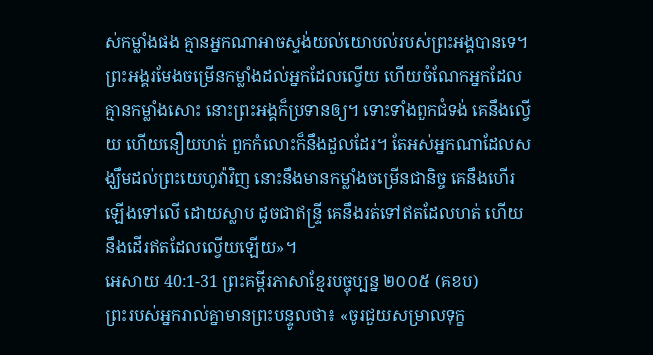ស់កម្លាំងផង គ្មានអ្នកណាអាចស្ទង់យល់យោបល់របស់ព្រះអង្គបានទេ។ ព្រះអង្គរមែងចម្រើនកម្លាំងដល់អ្នកដែលល្វើយ ហើយចំណែកអ្នកដែលគ្មានកម្លាំងសោះ នោះព្រះអង្គក៏ប្រទានឲ្យ។ ទោះទាំងពួកជំទង់ គេនឹងល្វើយ ហើយនឿយហត់ ពួកកំលោះក៏នឹងដួលដែរ។ តែអស់អ្នកណាដែលសង្ឃឹមដល់ព្រះយេហូវ៉ាវិញ នោះនឹងមានកម្លាំងចម្រើនជានិច្ច គេនឹងហើរឡើងទៅលើ ដោយស្លាប ដូចជាឥន្ទ្រី គេនឹងរត់ទៅឥតដែលហត់ ហើយនឹងដើរឥតដែលល្វើយឡើយ»។
អេសាយ 40:1-31 ព្រះគម្ពីរភាសាខ្មែរបច្ចុប្បន្ន ២០០៥ (គខប)
ព្រះរបស់អ្នករាល់គ្នាមានព្រះបន្ទូលថា៖ «ចូរជួយសម្រាលទុក្ខ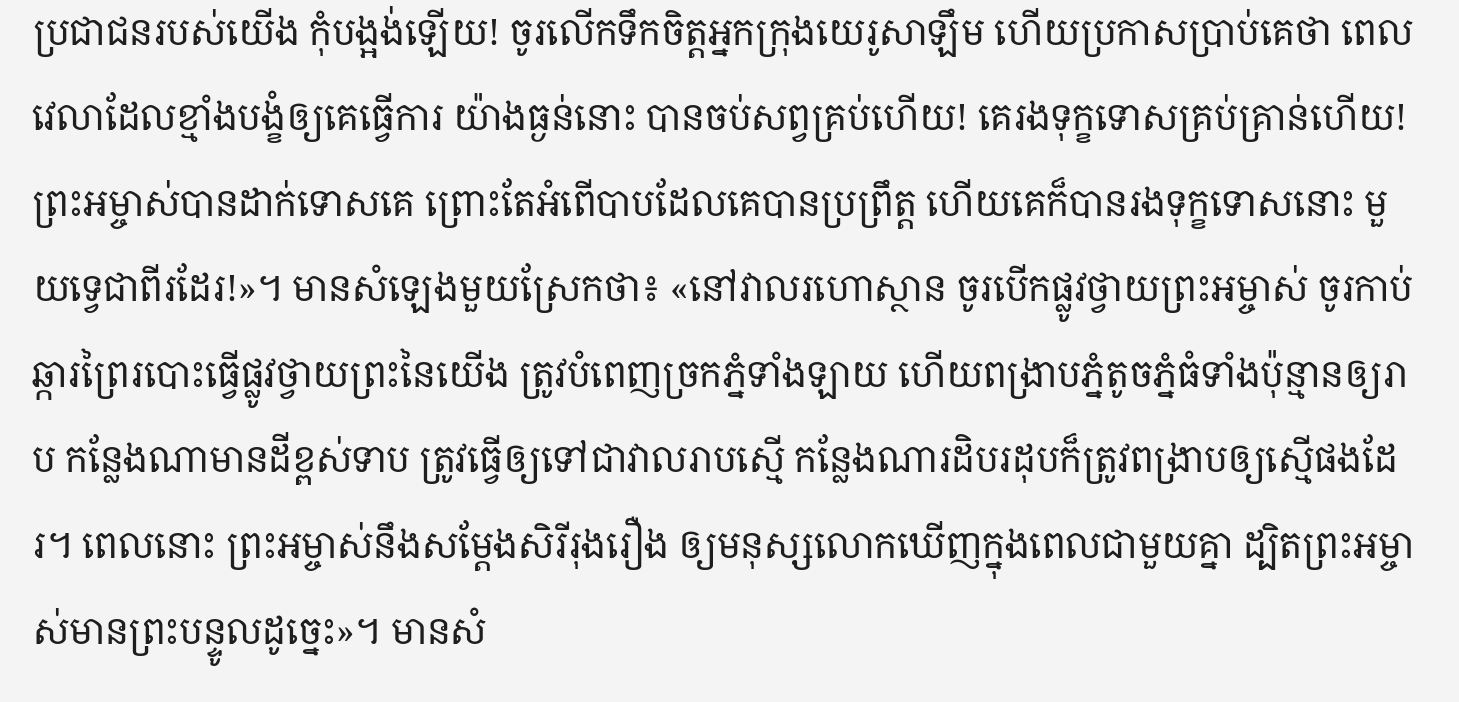ប្រជាជនរបស់យើង កុំបង្អង់ឡើយ! ចូរលើកទឹកចិត្តអ្នកក្រុងយេរូសាឡឹម ហើយប្រកាសប្រាប់គេថា ពេលវេលាដែលខ្មាំងបង្ខំឲ្យគេធ្វើការ យ៉ាងធ្ងន់នោះ បានចប់សព្វគ្រប់ហើយ! គេរងទុក្ខទោសគ្រប់គ្រាន់ហើយ! ព្រះអម្ចាស់បានដាក់ទោសគេ ព្រោះតែអំពើបាបដែលគេបានប្រព្រឹត្ត ហើយគេក៏បានរងទុក្ខទោសនោះ មួយទ្វេជាពីរដែរ!»។ មានសំឡេងមួយស្រែកថា៖ «នៅវាលរហោស្ថាន ចូរបើកផ្លូវថ្វាយព្រះអម្ចាស់ ចូរកាប់ឆ្ការព្រៃរបោះធ្វើផ្លូវថ្វាយព្រះនៃយើង ត្រូវបំពេញច្រកភ្នំទាំងឡាយ ហើយពង្រាបភ្នំតូចភ្នំធំទាំងប៉ុន្មានឲ្យរាប កន្លែងណាមានដីខ្ពស់ទាប ត្រូវធ្វើឲ្យទៅជាវាលរាបស្មើ កន្លែងណារដិបរដុបក៏ត្រូវពង្រាបឲ្យស្មើផងដែរ។ ពេលនោះ ព្រះអម្ចាស់នឹងសម្តែងសិរីរុងរឿង ឲ្យមនុស្សលោកឃើញក្នុងពេលជាមួយគ្នា ដ្បិតព្រះអម្ចាស់មានព្រះបន្ទូលដូច្នេះ»។ មានសំ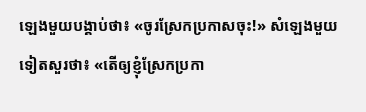ឡេងមួយបង្គាប់ថា៖ «ចូរស្រែកប្រកាសចុះ!» សំឡេងមួយទៀតសួរថា៖ «តើឲ្យខ្ញុំស្រែកប្រកា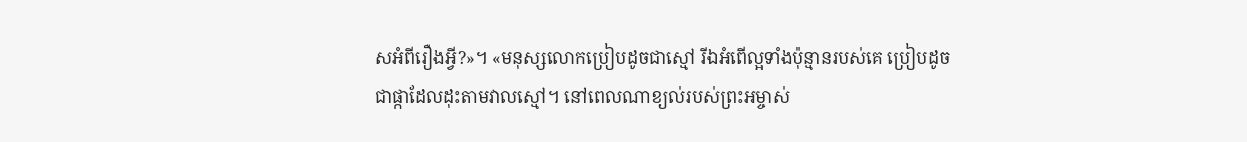សអំពីរឿងអ្វី?»។ «មនុស្សលោកប្រៀបដូចជាស្មៅ រីឯអំពើល្អទាំងប៉ុន្មានរបស់គេ ប្រៀបដូចជាផ្កាដែលដុះតាមវាលស្មៅ។ នៅពេលណាខ្យល់របស់ព្រះអម្ចាស់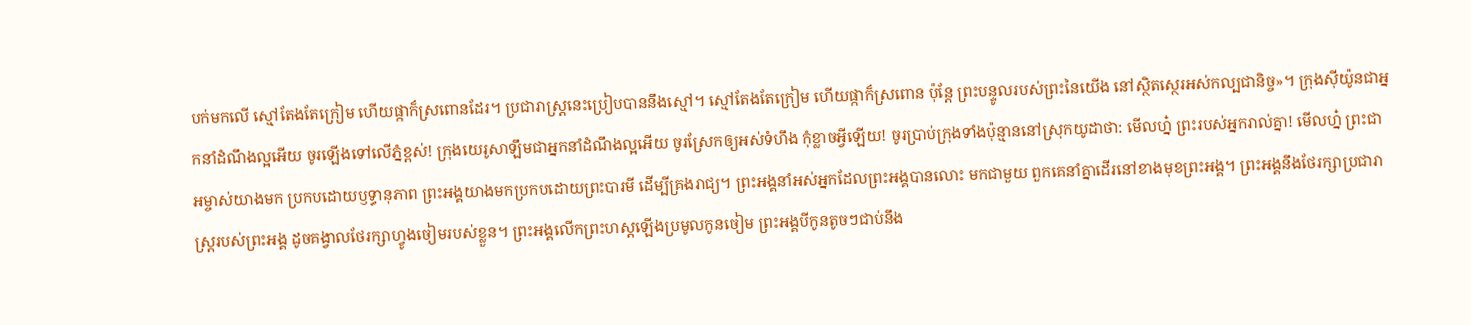បក់មកលើ ស្មៅតែងតែក្រៀម ហើយផ្កាក៏ស្រពោនដែរ។ ប្រជារាស្ត្រនេះប្រៀបបាននឹងស្មៅ។ ស្មៅតែងតែក្រៀម ហើយផ្កាក៏ស្រពោន ប៉ុន្តែ ព្រះបន្ទូលរបស់ព្រះនៃយើង នៅស្ថិតស្ថេរអស់កល្បជានិច្ច»។ ក្រុងស៊ីយ៉ូនជាអ្នកនាំដំណឹងល្អអើយ ចូរឡើងទៅលើភ្នំខ្ពស់! ក្រុងយេរូសាឡឹមជាអ្នកនាំដំណឹងល្អអើយ ចូរស្រែកឲ្យអស់ទំហឹង កុំខ្លាចអ្វីឡើយ! ចូរប្រាប់ក្រុងទាំងប៉ុន្មាននៅស្រុកយូដាថា: មើលហ្ន៎ ព្រះរបស់អ្នករាល់គ្នា! មើលហ្ន៎ ព្រះជាអម្ចាស់យាងមក ប្រកបដោយឫទ្ធានុភាព ព្រះអង្គយាងមកប្រកបដោយព្រះបារមី ដើម្បីគ្រងរាជ្យ។ ព្រះអង្គនាំអស់អ្នកដែលព្រះអង្គបានលោះ មកជាមួយ ពួកគេនាំគ្នាដើរនៅខាងមុខព្រះអង្គ។ ព្រះអង្គនឹងថែរក្សាប្រជារាស្ត្ររបស់ព្រះអង្គ ដូចគង្វាលថែរក្សាហ្វូងចៀមរបស់ខ្លួន។ ព្រះអង្គលើកព្រះហស្ដឡើងប្រមូលកូនចៀម ព្រះអង្គបីកូនតូចៗជាប់នឹង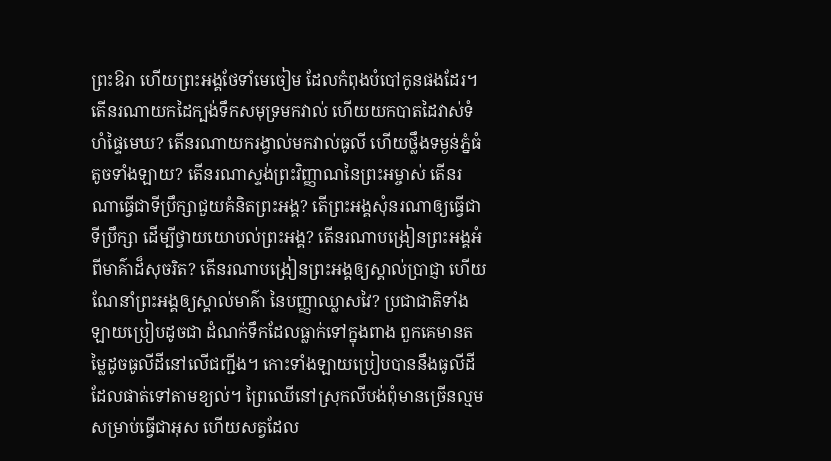ព្រះឱរា ហើយព្រះអង្គថែទាំមេចៀម ដែលកំពុងបំបៅកូនផងដែរ។ តើនរណាយកដៃក្បង់ទឹកសមុទ្រមកវាល់ ហើយយកបាតដៃវាស់ទំហំផ្ទៃមេឃ? តើនរណាយករង្វាល់មកវាល់ធូលី ហើយថ្លឹងទម្ងន់ភ្នំធំតូចទាំងឡាយ? តើនរណាស្ទង់ព្រះវិញ្ញាណនៃព្រះអម្ចាស់ តើនរណាធ្វើជាទីប្រឹក្សាជួយគំនិតព្រះអង្គ? តើព្រះអង្គសុំនរណាឲ្យធ្វើជាទីប្រឹក្សា ដើម្បីថ្វាយយោបល់ព្រះអង្គ? តើនរណាបង្រៀនព្រះអង្គអំពីមាគ៌ាដ៏សុចរិត? តើនរណាបង្រៀនព្រះអង្គឲ្យស្គាល់ប្រាជ្ញា ហើយណែនាំព្រះអង្គឲ្យស្គាល់មាគ៌ា នៃបញ្ញាឈ្លាសវៃ? ប្រជាជាតិទាំងឡាយប្រៀបដូចជា ដំណក់ទឹកដែលធ្លាក់ទៅក្នុងពាង ពួកគេមានតម្លៃដូចធូលីដីនៅលើជញ្ជីង។ កោះទាំងឡាយប្រៀបបាននឹងធូលីដី ដែលផាត់ទៅតាមខ្យល់។ ព្រៃឈើនៅស្រុកលីបង់ពុំមានច្រើនល្មម សម្រាប់ធ្វើជាអុស ហើយសត្វដែល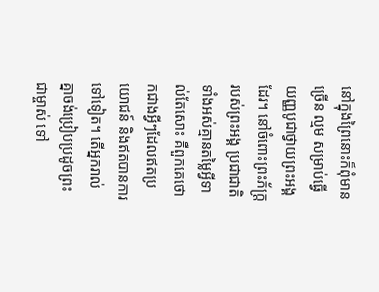នៅក្នុងព្រៃនោះក៏ពុំមានច្រើន ល្មម សម្រាប់ធ្វើយញ្ញបូជាថ្វាយព្រះអង្គដែរ។ នៅចំពោះព្រះភ័ក្ត្ររបស់ព្រះអង្គ ប្រជាជាតិទាំងអស់គ្មានតម្លៃអ្វីទាល់តែសោះ គឺពួកគេថោកជាងអ្វីៗដែលឥតប្រយោជន៍ និងឥតបានការទៅទៀត។ តើអ្នករាល់គ្នាចង់ប្រៀបប្រដូចព្រះជាម្ចាស់ ទៅ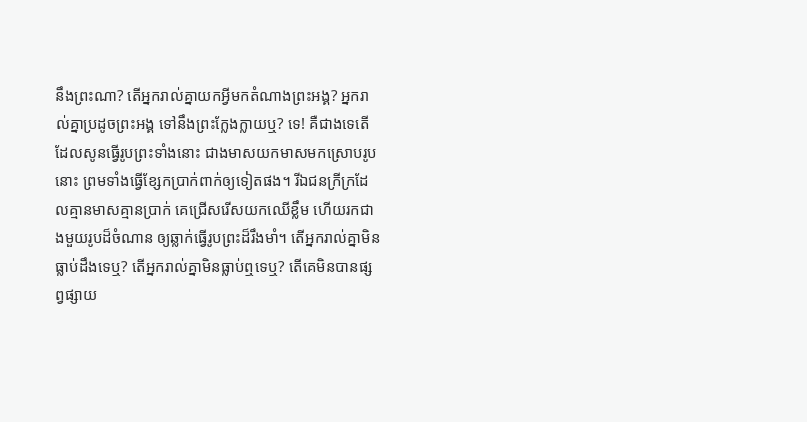នឹងព្រះណា? តើអ្នករាល់គ្នាយកអ្វីមកតំណាងព្រះអង្គ? អ្នករាល់គ្នាប្រដូចព្រះអង្គ ទៅនឹងព្រះក្លែងក្លាយឬ? ទេ! គឺជាងទេតើ ដែលសូនធ្វើរូបព្រះទាំងនោះ ជាងមាសយកមាសមកស្រោបរូបនោះ ព្រមទាំងធ្វើខ្សែកប្រាក់ពាក់ឲ្យទៀតផង។ រីឯជនក្រីក្រដែលគ្មានមាសគ្មានប្រាក់ គេជ្រើសរើសយកឈើខ្លឹម ហើយរកជាងមួយរូបដ៏ចំណាន ឲ្យឆ្លាក់ធ្វើរូបព្រះដ៏រឹងមាំ។ តើអ្នករាល់គ្នាមិនធ្លាប់ដឹងទេឬ? តើអ្នករាល់គ្នាមិនធ្លាប់ឮទេឬ? តើគេមិនបានផ្សព្វផ្សាយ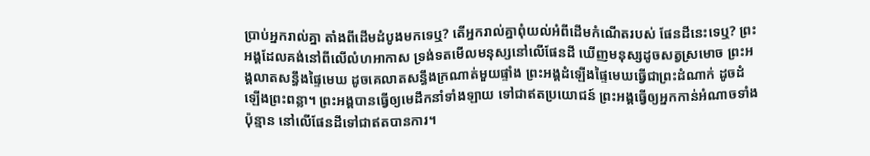ប្រាប់អ្នករាល់គ្នា តាំងពីដើមដំបូងមកទេឬ? តើអ្នករាល់គ្នាពុំយល់អំពីដើមកំណើតរបស់ ផែនដីនេះទេឬ? ព្រះអង្គដែលគង់នៅពីលើលំហអាកាស ទ្រង់ទតមើលមនុស្សនៅលើផែនដី ឃើញមនុស្សដូចសត្វស្រមោច ព្រះអង្គលាតសន្ធឹងផ្ទៃមេឃ ដូចគេលាតសន្ធឹងក្រណាត់មួយផ្ទាំង ព្រះអង្គដំឡើងផ្ទៃមេឃធ្វើជាព្រះដំណាក់ ដូចដំឡើងព្រះពន្លា។ ព្រះអង្គបានធ្វើឲ្យមេដឹកនាំទាំងឡាយ ទៅជាឥតប្រយោជន៍ ព្រះអង្គធ្វើឲ្យអ្នកកាន់អំណាចទាំងប៉ុន្មាន នៅលើផែនដីទៅជាឥតបានការ។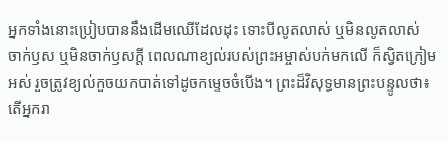អ្នកទាំងនោះប្រៀបបាននឹងដើមឈើដែលដុះ ទោះបីលូតលាស់ ឬមិនលូតលាស់ ចាក់ឫស ឬមិនចាក់ឫសក្ដី ពេលណាខ្យល់របស់ព្រះអម្ចាស់បក់មកលើ ក៏ស្វិតក្រៀមអស់ រួចត្រូវខ្យល់កួចយកបាត់ទៅដូចកម្ទេចចំបើង។ ព្រះដ៏វិសុទ្ធមានព្រះបន្ទូលថា៖ តើអ្នករា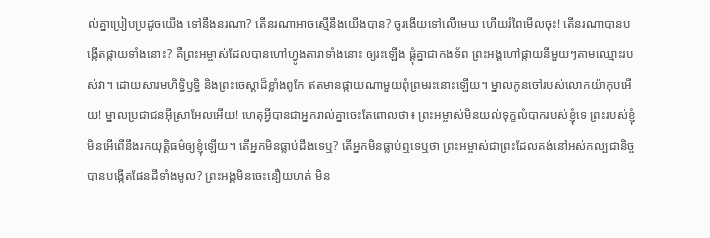ល់គ្នាប្រៀបប្រដូចយើង ទៅនឹងនរណា? តើនរណាអាចស្មើនឹងយើងបាន? ចូរងើយទៅលើមេឃ ហើយរំពៃមើលចុះ! តើនរណាបានបង្កើតផ្កាយទាំងនោះ? គឺព្រះអម្ចាស់ដែលបានហៅហ្វូងតារាទាំងនោះ ឲ្យរះឡើង ផ្ដុំគ្នាជាកងទ័ព ព្រះអង្គហៅផ្កាយនីមួយៗតាមឈ្មោះរបស់វា។ ដោយសារមហិទ្ធិឫទ្ធិ និងព្រះចេស្ដាដ៏ខ្លាំងពូកែ ឥតមានផ្កាយណាមួយពុំព្រមរះនោះឡើយ។ ម្នាលកូនចៅរបស់លោកយ៉ាកុបអើយ! ម្នាលប្រជាជនអ៊ីស្រាអែលអើយ! ហេតុអ្វីបានជាអ្នករាល់គ្នាចេះតែពោលថា៖ ព្រះអម្ចាស់មិនយល់ទុក្ខលំបាករបស់ខ្ញុំទេ ព្រះរបស់ខ្ញុំមិនអើពើនឹងរកយុត្តិធម៌ឲ្យខ្ញុំឡើយ។ តើអ្នកមិនធ្លាប់ដឹងទេឬ? តើអ្នកមិនធ្លាប់ឮទេឬថា ព្រះអម្ចាស់ជាព្រះដែលគង់នៅអស់កល្បជានិច្ច បានបង្កើតផែនដីទាំងមូល? ព្រះអង្គមិនចេះនឿយហត់ មិន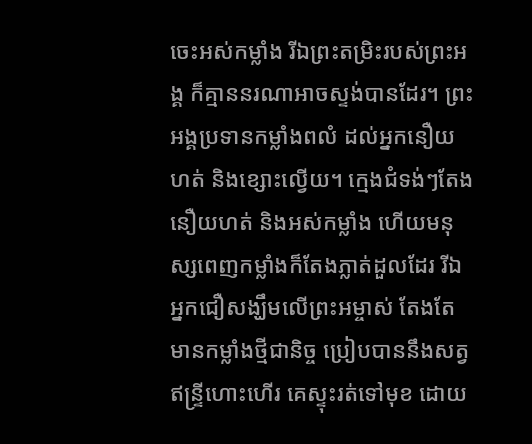ចេះអស់កម្លាំង រីឯព្រះតម្រិះរបស់ព្រះអង្គ ក៏គ្មាននរណាអាចស្ទង់បានដែរ។ ព្រះអង្គប្រទានកម្លាំងពលំ ដល់អ្នកនឿយហត់ និងខ្សោះល្វើយ។ ក្មេងជំទង់ៗតែងនឿយហត់ និងអស់កម្លាំង ហើយមនុស្សពេញកម្លាំងក៏តែងភ្លាត់ដួលដែរ រីឯអ្នកជឿសង្ឃឹមលើព្រះអម្ចាស់ តែងតែមានកម្លាំងថ្មីជានិច្ច ប្រៀបបាននឹងសត្វឥន្ទ្រីហោះហើរ គេស្ទុះរត់ទៅមុខ ដោយ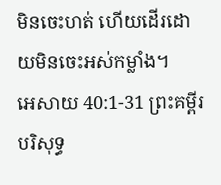មិនចេះហត់ ហើយដើរដោយមិនចេះអស់កម្លាំង។
អេសាយ 40:1-31 ព្រះគម្ពីរបរិសុទ្ធ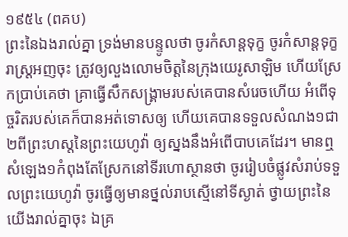១៩៥៤ (ពគប)
ព្រះនៃឯងរាល់គ្នា ទ្រង់មានបន្ទូលថា ចូរកំសាន្តទុក្ខ ចូរកំសាន្តទុក្ខរាស្ត្រអញចុះ ត្រូវឲ្យលួងលោមចិត្តនៃក្រុងយេរូសាឡិម ហើយស្រែកប្រាប់គេថា គ្រាធ្វើសឹកសង្គ្រាមរបស់គេបានសំរេចហើយ អំពើទុច្ចរិតរបស់គេក៏បានអត់ទោសឲ្យ ហើយគេបានទទួលសំណង១ជា២ពីព្រះហស្តនៃព្រះយេហូវ៉ា ឲ្យស្នងនឹងអំពើបាបគេដែរ។ មានឮសំឡេង១កំពុងតែស្រែកនៅទីរហោស្ថានថា ចូររៀបចំផ្លូវសំរាប់ទទួលព្រះយេហូវ៉ា ចូរធ្វើឲ្យមានថ្នល់រាបស្មើនៅទីស្ងាត់ ថ្វាយព្រះនៃយើងរាល់គ្នាចុះ ឯគ្រ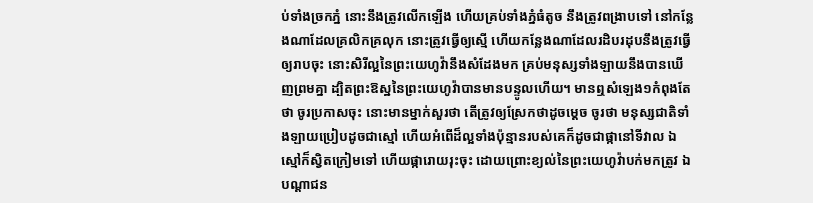ប់ទាំងច្រកភ្នំ នោះនឹងត្រូវលើកឡើង ហើយគ្រប់ទាំងភ្នំធំតូច នឹងត្រូវពង្រាបទៅ នៅកន្លែងណាដែលគ្រលិកគ្រលុក នោះត្រូវធ្វើឲ្យស្មើ ហើយកន្លែងណាដែលរដិបរដុបនឹងត្រូវធ្វើឲ្យរាបចុះ នោះសិរីល្អនៃព្រះយេហូវ៉ានឹងសំដែងមក គ្រប់មនុស្សទាំងឡាយនឹងបានឃើញព្រមគ្នា ដ្បិតព្រះឱស្ឋនៃព្រះយេហូវ៉ាបានមានបន្ទូលហើយ។ មានឮសំឡេង១កំពុងតែថា ចូរប្រកាសចុះ នោះមានម្នាក់សួរថា តើត្រូវឲ្យស្រែកថាដូចម្តេច ចូរថា មនុស្សជាតិទាំងឡាយប្រៀបដូចជាស្មៅ ហើយអំពើដ៏ល្អទាំងប៉ុន្មានរបស់គេក៏ដូចជាផ្កានៅទីវាល ឯស្មៅក៏ស្វិតក្រៀមទៅ ហើយផ្ការោយរុះចុះ ដោយព្រោះខ្យល់នៃព្រះយេហូវ៉ាបក់មកត្រូវ ឯបណ្តាជន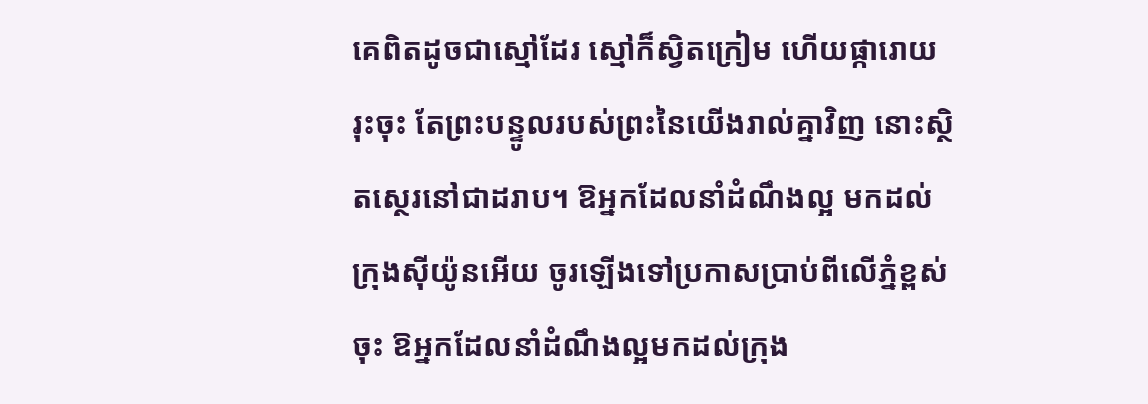គេពិតដូចជាស្មៅដែរ ស្មៅក៏ស្វិតក្រៀម ហើយផ្ការោយរុះចុះ តែព្រះបន្ទូលរបស់ព្រះនៃយើងរាល់គ្នាវិញ នោះស្ថិតស្ថេរនៅជាដរាប។ ឱអ្នកដែលនាំដំណឹងល្អ មកដល់ក្រុងស៊ីយ៉ូនអើយ ចូរឡើងទៅប្រកាសប្រាប់ពីលើភ្នំខ្ពស់ចុះ ឱអ្នកដែលនាំដំណឹងល្អមកដល់ក្រុង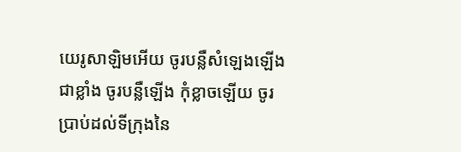យេរូសាឡិមអើយ ចូរបន្លឺសំឡេងឡើងជាខ្លាំង ចូរបន្លឺឡើង កុំខ្លាចឡើយ ចូរប្រាប់ដល់ទីក្រុងនៃ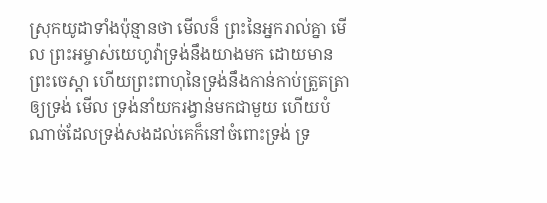ស្រុកយូដាទាំងប៉ុន្មានថា មើលន៏ ព្រះនៃអ្នករាល់គ្នា មើល ព្រះអម្ចាស់យេហូវ៉ាទ្រង់នឹងយាងមក ដោយមានព្រះចេស្តា ហើយព្រះពាហុនៃទ្រង់នឹងកាន់កាប់ត្រួតត្រាឲ្យទ្រង់ មើល ទ្រង់នាំយករង្វាន់មកជាមួយ ហើយបំណាច់ដែលទ្រង់សងដល់គេក៏នៅចំពោះទ្រង់ ទ្រ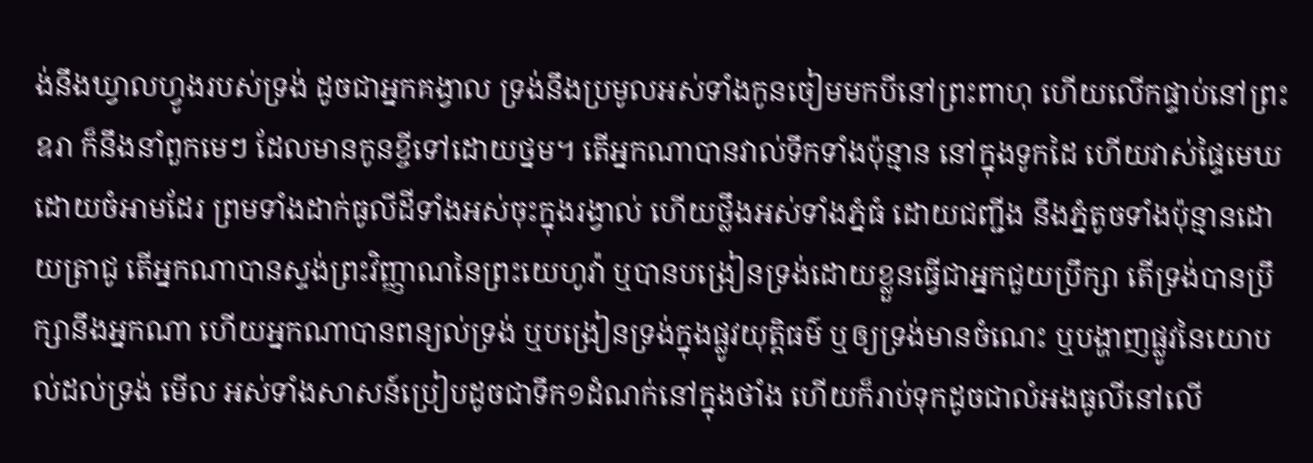ង់នឹងឃ្វាលហ្វូងរបស់ទ្រង់ ដូចជាអ្នកគង្វាល ទ្រង់នឹងប្រមូលអស់ទាំងកូនចៀមមកបីនៅព្រះពាហុ ហើយលើកផ្ទាប់នៅព្រះឧរា ក៏នឹងនាំពួកមេៗ ដែលមានកូនខ្ចីទៅដោយថ្នម។ តើអ្នកណាបានវាល់ទឹកទាំងប៉ុន្មាន នៅក្នុងទូកដៃ ហើយវាស់ផ្ទៃមេឃដោយចំអាមដែរ ព្រមទាំងដាក់ធូលីដីទាំងអស់ចុះក្នុងរង្វាល់ ហើយថ្លឹងអស់ទាំងភ្នំធំ ដោយជញ្ជីង នឹងភ្នំតូចទាំងប៉ុន្មានដោយត្រាជូ តើអ្នកណាបានស្ទង់ព្រះវិញ្ញាណនៃព្រះយេហូវ៉ា ឬបានបង្រៀនទ្រង់ដោយខ្លួនធ្វើជាអ្នកជួយប្រឹក្សា តើទ្រង់បានប្រឹក្សានឹងអ្នកណា ហើយអ្នកណាបានពន្យល់ទ្រង់ ឬបង្រៀនទ្រង់ក្នុងផ្លូវយុត្តិធម៌ ឬឲ្យទ្រង់មានចំណេះ ឬបង្ហាញផ្លូវនៃយោបល់ដល់ទ្រង់ មើល អស់ទាំងសាសន៍ប្រៀបដូចជាទឹក១ដំណក់នៅក្នុងថាំង ហើយក៏រាប់ទុកដូចជាលំអងធូលីនៅលើ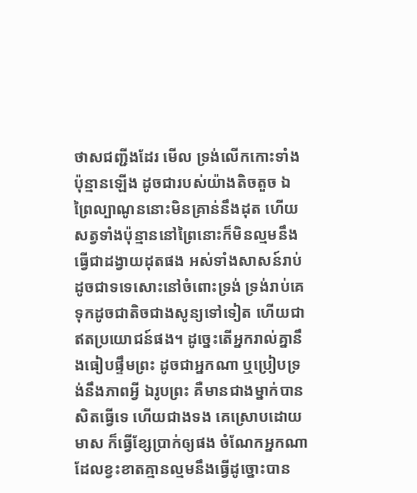ថាសជញ្ជីងដែរ មើល ទ្រង់លើកកោះទាំងប៉ុន្មានឡើង ដូចជារបស់យ៉ាងតិចតួច ឯព្រៃល្បាណូននោះមិនគ្រាន់នឹងដុត ហើយសត្វទាំងប៉ុន្មាននៅព្រៃនោះក៏មិនល្មមនឹងធ្វើជាដង្វាយដុតផង អស់ទាំងសាសន៍រាប់ដូចជាទទេសោះនៅចំពោះទ្រង់ ទ្រង់រាប់គេទុកដូចជាតិចជាងសូន្យទៅទៀត ហើយជាឥតប្រយោជន៍ផង។ ដូច្នេះតើអ្នករាល់គ្នានឹងធៀបផ្ទឹមព្រះ ដូចជាអ្នកណា ឬប្រៀបទ្រង់នឹងភាពអ្វី ឯរូបព្រះ គឺមានជាងម្នាក់បានសិតធ្វើទេ ហើយជាងទង គេស្រោបដោយមាស ក៏ធ្វើខ្សែប្រាក់ឲ្យផង ចំណែកអ្នកណាដែលខ្វះខាតគ្មានល្មមនឹងធ្វើដូច្នោះបាន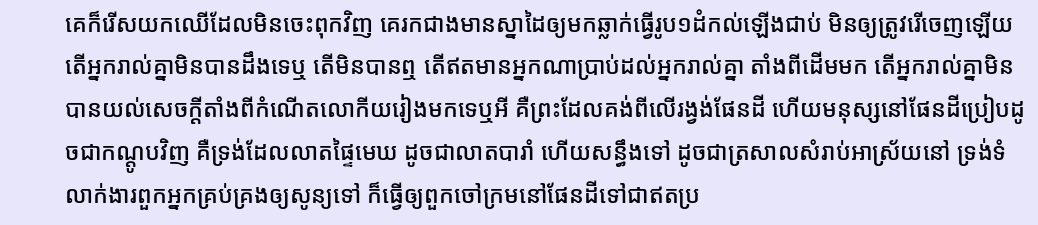គេក៏រើសយកឈើដែលមិនចេះពុកវិញ គេរកជាងមានស្នាដៃឲ្យមកឆ្លាក់ធ្វើរូប១ដំកល់ឡើងជាប់ មិនឲ្យត្រូវរើចេញឡើយ តើអ្នករាល់គ្នាមិនបានដឹងទេឬ តើមិនបានឮ តើឥតមានអ្នកណាប្រាប់ដល់អ្នករាល់គ្នា តាំងពីដើមមក តើអ្នករាល់គ្នាមិនបានយល់សេចក្ដីតាំងពីកំណើតលោកីយរៀងមកទេឬអី គឺព្រះដែលគង់ពីលើរង្វង់ផែនដី ហើយមនុស្សនៅផែនដីប្រៀបដូចជាកណ្តូបវិញ គឺទ្រង់ដែលលាតផ្ទៃមេឃ ដូចជាលាតបារាំ ហើយសន្ធឹងទៅ ដូចជាត្រសាលសំរាប់អាស្រ័យនៅ ទ្រង់ទំលាក់ងារពួកអ្នកគ្រប់គ្រងឲ្យសូន្យទៅ ក៏ធ្វើឲ្យពួកចៅក្រមនៅផែនដីទៅជាឥតប្រ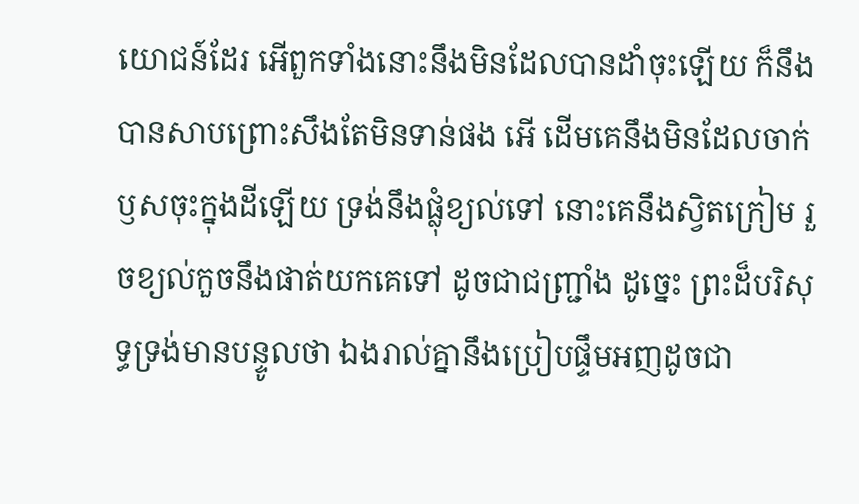យោជន៍ដែរ អើពួកទាំងនោះនឹងមិនដែលបានដាំចុះឡើយ ក៏នឹងបានសាបព្រោះសឹងតែមិនទាន់ផង អើ ដើមគេនឹងមិនដែលចាក់ឫសចុះក្នុងដីឡើយ ទ្រង់នឹងផ្លុំខ្យល់ទៅ នោះគេនឹងស្វិតក្រៀម រួចខ្យល់កួចនឹងផាត់យកគេទៅ ដូចជាជញ្ជ្រាំង ដូច្នេះ ព្រះដ៏បរិសុទ្ធទ្រង់មានបន្ទូលថា ឯងរាល់គ្នានឹងប្រៀបផ្ទឹមអញដូចជា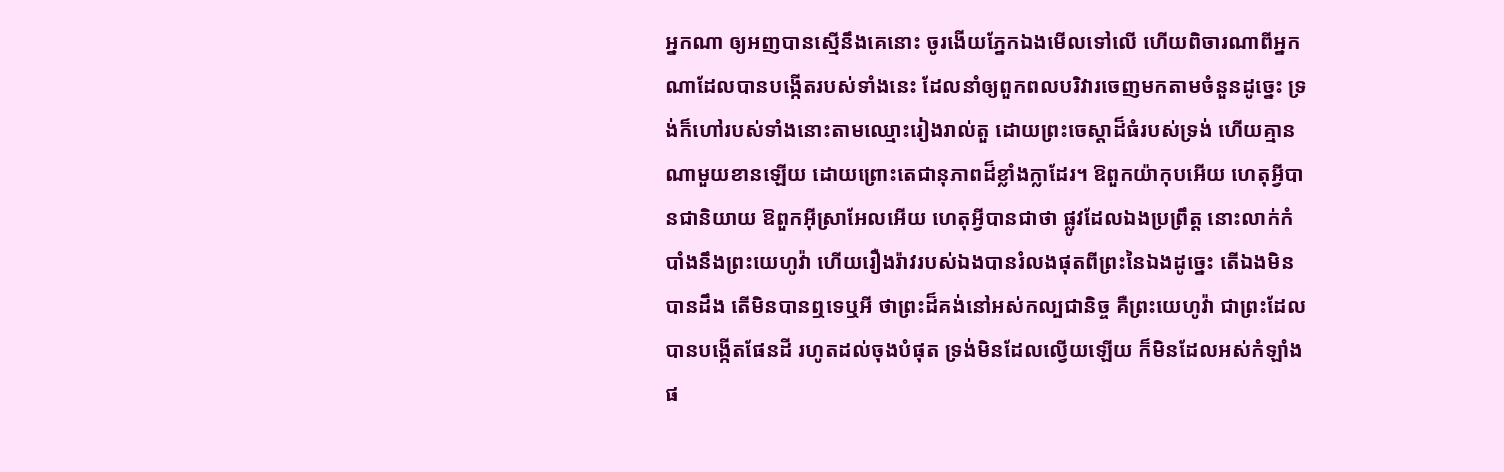អ្នកណា ឲ្យអញបានស្មើនឹងគេនោះ ចូរងើយភ្នែកឯងមើលទៅលើ ហើយពិចារណាពីអ្នកណាដែលបានបង្កើតរបស់ទាំងនេះ ដែលនាំឲ្យពួកពលបរិវារចេញមកតាមចំនួនដូច្នេះ ទ្រង់ក៏ហៅរបស់ទាំងនោះតាមឈ្មោះរៀងរាល់តួ ដោយព្រះចេស្តាដ៏ធំរបស់ទ្រង់ ហើយគ្មានណាមួយខានឡើយ ដោយព្រោះតេជានុភាពដ៏ខ្លាំងក្លាដែរ។ ឱពួកយ៉ាកុបអើយ ហេតុអ្វីបានជានិយាយ ឱពួកអ៊ីស្រាអែលអើយ ហេតុអ្វីបានជាថា ផ្លូវដែលឯងប្រព្រឹត្ត នោះលាក់កំបាំងនឹងព្រះយេហូវ៉ា ហើយរឿងរ៉ាវរបស់ឯងបានរំលងផុតពីព្រះនៃឯងដូច្នេះ តើឯងមិនបានដឹង តើមិនបានឮទេឬអី ថាព្រះដ៏គង់នៅអស់កល្បជានិច្ច គឺព្រះយេហូវ៉ា ជាព្រះដែលបានបង្កើតផែនដី រហូតដល់ចុងបំផុត ទ្រង់មិនដែលល្វើយឡើយ ក៏មិនដែលអស់កំឡាំងផ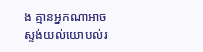ង គ្មានអ្នកណាអាចស្ទង់យល់យោបល់រ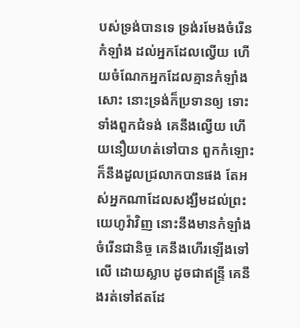បស់ទ្រង់បានទេ ទ្រង់រមែងចំរើនកំឡាំង ដល់អ្នកដែលល្វើយ ហើយចំណែកអ្នកដែលគ្មានកំឡាំងសោះ នោះទ្រង់ក៏ប្រទានឲ្យ ទោះទាំងពួកជំទង់ គេនឹងល្វើយ ហើយនឿយហត់ទៅបាន ពួកកំឡោះក៏នឹងដួលជ្រលាកបានផង តែអស់អ្នកណាដែលសង្ឃឹមដល់ព្រះយេហូវ៉ាវិញ នោះនឹងមានកំឡាំងចំរើនជានិច្ច គេនឹងហើរឡើងទៅលើ ដោយស្លាប ដូចជាឥន្ទ្រី គេនឹងរត់ទៅឥតដែ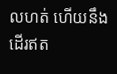លហត់ ហើយនឹងដើរឥត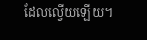ដែលល្វើយឡើយ។